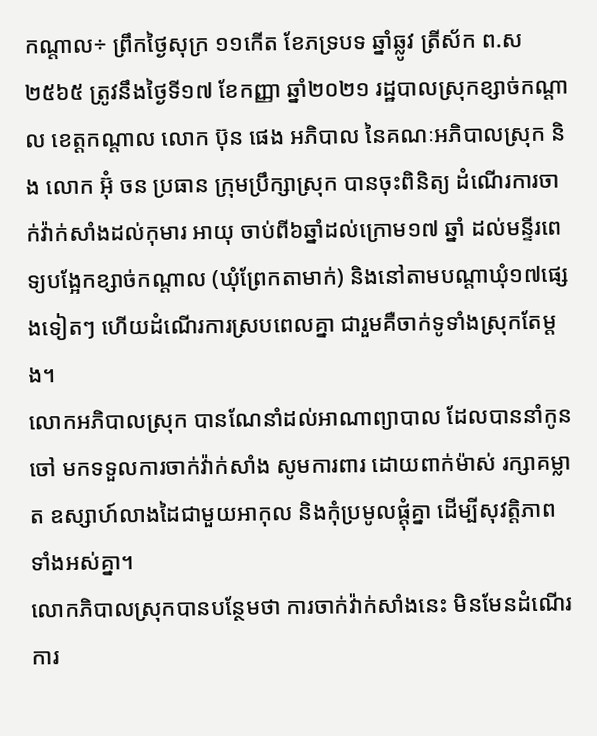កណ្តាល÷ ព្រឹកថ្ងៃសុក្រ ១១កើត ខែភទ្របទ ឆ្នាំឆ្លូវ ត្រីស័ក ព.ស២៥៦៥ ត្រូវនឹងថ្ងៃទី១៧ ខែកញ្ញា ឆ្នាំ២០២១ រដ្ឋបាលស្រុកខ្សាច់កណ្ដាល ខេត្តកណ្ដាល លោក ប៊ុន ផេង អភិបាល នៃគណៈអភិបាលស្រុក និង លោក អ៊ុំ ចន ប្រធាន ក្រុមប្រឹក្សាស្រុក បានចុះពិនិត្យ ដំណើរការចាក់វ៉ាក់សាំងដល់កុមារ អាយុ ចាប់ពី៦ឆ្នាំដល់ក្រោម១៧ ឆ្នាំ ដល់មន្ទីរពេទ្យបង្អែកខ្សាច់កណ្ដាល (ឃុំព្រែកតាមាក់) និងនៅតាមបណ្ដាឃុំ១៧ផ្សេងទៀតៗ ហើយដំណើរការស្របពេលគ្នា ជារួមគឺចាក់ទូទាំងស្រុកតែម្ដង។
លោកអភិបាលស្រុក បានណែនាំដល់អាណាព្យាបាល ដែលបាននាំកូន ចៅ មកទទួលការចាក់វ៉ាក់សាំង សូមការពារ ដោយពាក់ម៉ាស់ រក្សាគម្លាត ឧស្សាហ៍លាងដៃជាមួយអាកុល និងកុំប្រមូលផ្ដុំគ្នា ដើម្បីសុវត្តិភាពទាំងអស់គ្នា។
លោកភិបាលស្រុកបានបន្ថែមថា ការចាក់វ៉ាក់សាំងនេះ មិនមែនដំណើរការ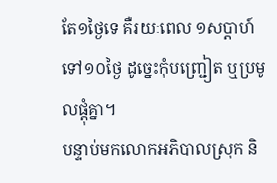តែ១ថ្ងៃទេ គឺរយៈពេល ១សប្ដាហ៍ទៅ១០ថ្ងៃ ដូច្នេះកុំបញ្រ្ជៀត ឬប្រមូលផ្ដុំគ្នា។
បន្ទាប់មកលោកអភិបាលស្រុក និ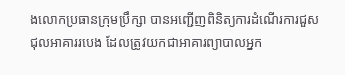ងលោកប្រធានក្រុមប្រឹក្សា បានអញ្ជើញពិនិត្យការដំណើរការជួសជុលអាគាររបេង ដែលត្រូវយកជាអាគារព្យាបាលអ្នក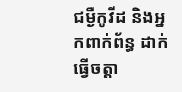ជម្ងឺកូវីដ និងអ្នកពាក់ព័ន្ធ ដាក់ធ្វើចត្តា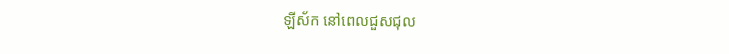ឡីស័ក នៅពេលជួសជុល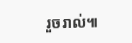រួចរាល់៕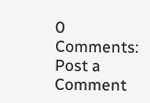0 Comments:
Post a Comment